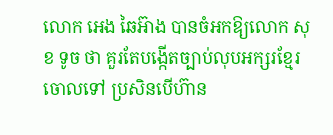លោក អេង ឆៃអ៊ាង បានចំអកឱ្យលោក សុខ ទូច ថា គួរតែបង្កើតច្បាប់លុបអក្សរខ្មែរចោលទៅ ប្រសិនបើហ៊ាន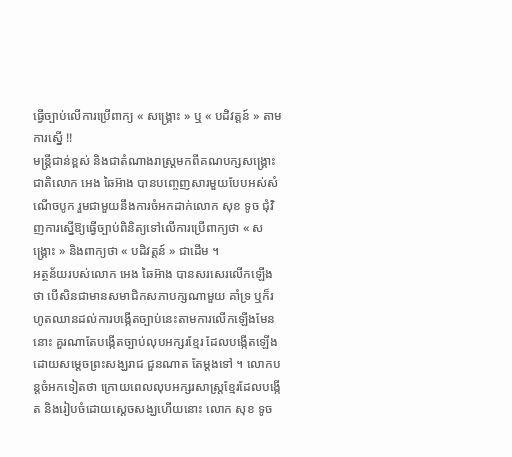ធ្វើច្បាប់លើការប្រើពាក្យ « សង្រ្គោះ » ឬ « បដិវត្តន៍ » តាមការស្នើ !!
មន្រ្តីជាន់ខ្ពស់ និងជាតំណាងរាស្រ្តមកពីគណបក្សសង្រ្គោះជាតិលោក អេង ឆៃអ៊ាង បានបញ្ចេញសារមួយបែបអស់សំណើចបូក រួមជាមួយនឹងការចំអកដាក់លោក សុខ ទូច ជុំវិញការស្នើឱ្យធ្វើច្បាប់ពិនិត្យទៅលើការប្រើពាក្យថា « សង្រ្គោះ » និងពាក្យថា « បដិវត្តន៍ » ជាដើម ។
អត្ថន័យរបស់លោក អេង ឆៃអ៊ាង បានសរសេរលើកឡើងថា បើសិនជាមានសមាជិកសភាបក្សណាមួយ គាំទ្រ ឬក៏រហូតឈានដល់ការបង្កើតច្បាប់នេះតាមការលើកឡើងមែននោះ គួរណាតែបង្កើតច្បាប់លុបអក្សរខ្មែរ ដែលបង្កើតឡើង ដោយសម្ដេចព្រះសង្ឃរាជ ជួនណាត តែម្ដងទៅ ។ លោកបន្តចំអកទៀតថា ក្រោយពេលលុបអក្សរសាស្រ្តខ្មែរដែលបង្កើត និងរៀបចំដោយស្ដេចសង្ឃហើយនោះ លោក សុខ ទូច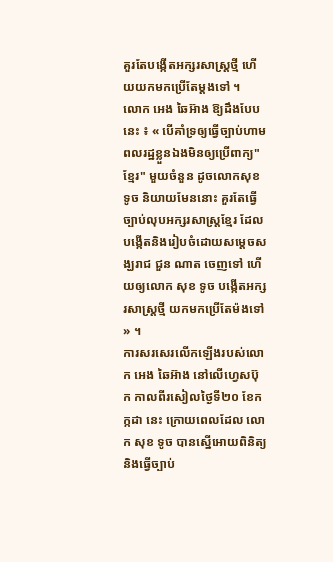គួរតែបង្កើតអក្សរសាស្រ្តថ្មី ហើយយកមកប្រើតែម្ដងទៅ ។
លោក អេង ឆៃអ៊ាង ឱ្យដឹងបែបនេះ ៖ « បើគាំទ្រឲ្យធ្វើច្បាប់ហាមពលរដ្ឋខ្លួនឯងមិនឲ្យប្រើពាក្យ"ខ្មែរ" មួយចំនួន ដូចលោកសុខ ទូច និយាយមែននោះ គួរតែធ្វើច្បាប់លុបអក្សរសាស្ត្រខ្មែរ ដែលបង្កើតនិងរៀបចំដោយសម្តេចសង្ឃរាជ ជួន ណាត ចេញទៅ ហើយឲ្យលោក សុខ ទូច បង្កើតអក្សរសាស្ត្រថ្មី យកមកប្រើតែម៉ងទៅ » ។
ការសរសេរលើកឡើងរបស់លោក អេង ឆៃអ៊ាង នៅលើហ្វេសប៊ុក កាលពីរសៀលថ្ងៃទី២០ ខែកក្កដា នេះ ក្រោយពេលដែល លោក សុខ ទូច បានស្នើអោយពិនិត្យ និងធ្វើច្បាប់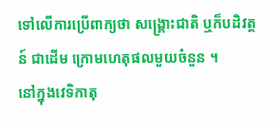ទៅលើការប្រើពាក្យថា សង្រ្គោះជាតិ ឬក៏បដិវត្តន៍ ជាដើម ក្រោមហេតុផលមួយចំនួន ។
នៅក្នុងវេទិកាតុ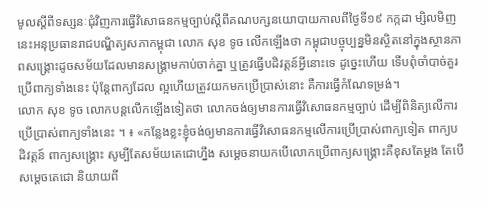មូលស្តីពីទស្សនៈជុំវិញការធ្វើវិសោធនកម្មច្បាប់ស្តីពីគណបក្សនយោបាយកាលពីថ្ងៃទី១៩ កក្កដា ម្សិលមិញនេះអនុប្រធានរាជបណ្ឌិត្យសភាកម្ពុជា លោក សុខ ទូច លើកឡើងថា កម្ពុជាបច្ចុប្បន្នមិនស្ថិតនៅក្នុងស្ថានភាពសង្គ្រោះដូចសម័យដែលមានសង្រ្គាមកាប់ចាក់គ្នា ឬត្រូវធ្វើបដិវត្តន៍អ្វីនោះទេ ដូច្នេះហើយ ទើបពុំចាំបាច់គួរប្រើពាក្យទាំងនេះ ប៉ុន្តែពាក្យដែល ល្អហើយត្រូវយកមកប្រើប្រាស់នោះ គឺការធ្វើកំណែទម្រង់។
លោក សុខ ទូច លោកបន្តលើកឡើងទៀតថា លោកចង់ឲ្យមានការធ្វើវិសោធនកម្មច្បាប់ ដើម្បីពិនិត្យលើការប្រើប្រាស់ពាក្យទាំងនេះ ។ ៖ «កន្លែងខ្លះខ្ញុំចង់ឲ្យមានការធ្វើវិសោធនកម្មលើការប្រើប្រាស់ពាក្យទៀត ពាក្យបដិវត្តន៍ ពាក្យសង្គ្រោះ សូម្បីតែសម័យតេជោហ្នឹង សម្តេចនាយកបើលោកប្រើពាក្យសង្គ្រោះគឺខុសតែម្តង តែបើសម្តេចតេជោ និយាយពី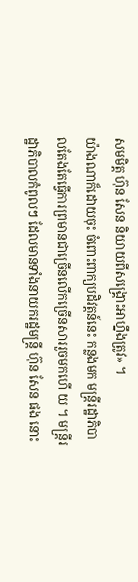សមមិត្ត ហ៊ុន សែន និយាយពីសង្គ្រោះអាហ្នឹងត្រូវ» ។
យ៉ាងណាក៏ដោយចុះ ចំពោះពាក្យបដិវត្តន៍នេះ កន្លងមក មន្រ្តីរដ្ឋាភិបាលតែងតែធ្វើការព្រមានជាច្រើនលើកច្រើនសាររួចមកហើ យ ។ មន្រ្តីរដ្ឋាភិបាលកំពូលៗ ដែលមានទាំងនាយករដ្ឋមន្រ្តី ហ៊ុន សែន ផង នោះ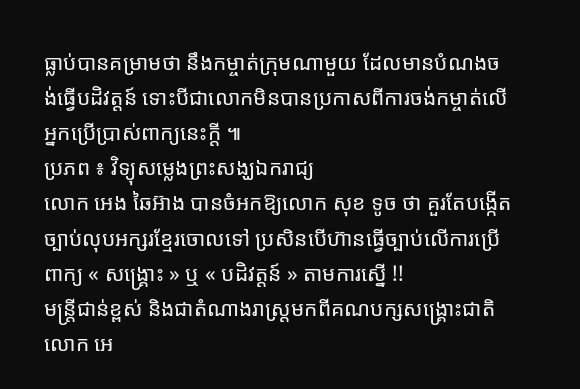ធ្លាប់បានគម្រាមថា នឹងកម្ចាត់ក្រុមណាមួយ ដែលមានបំណងចង់ធ្វើបដិវត្តន៍ ទោះបីជាលោកមិនបានប្រកាសពីការចង់កម្ចាត់លើអ្នកប្រើប្រាស់ពាក្យនេះក្ដី ៕
ប្រភព ៖ វិទ្យុសម្លេងព្រះសង្ឃឯករាជ្យ
លោក អេង ឆៃអ៊ាង បានចំអកឱ្យលោក សុខ ទូច ថា គួរតែបង្កើតច្បាប់លុបអក្សរខ្មែរចោលទៅ ប្រសិនបើហ៊ានធ្វើច្បាប់លើការប្រើពាក្យ « សង្រ្គោះ » ឬ « បដិវត្តន៍ » តាមការស្នើ !!
មន្រ្តីជាន់ខ្ពស់ និងជាតំណាងរាស្រ្តមកពីគណបក្សសង្រ្គោះជាតិលោក អេ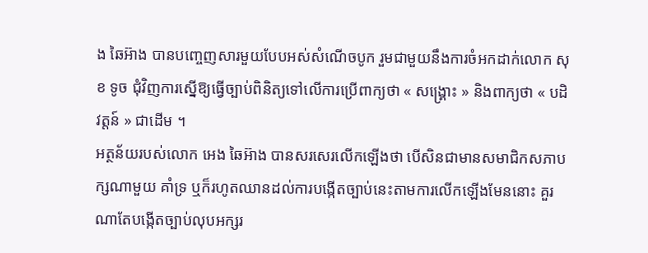ង ឆៃអ៊ាង បានបញ្ចេញសារមួយបែបអស់សំណើចបូក រួមជាមួយនឹងការចំអកដាក់លោក សុខ ទូច ជុំវិញការស្នើឱ្យធ្វើច្បាប់ពិនិត្យទៅលើការប្រើពាក្យថា « សង្រ្គោះ » និងពាក្យថា « បដិវត្តន៍ » ជាដើម ។
អត្ថន័យរបស់លោក អេង ឆៃអ៊ាង បានសរសេរលើកឡើងថា បើសិនជាមានសមាជិកសភាបក្សណាមួយ គាំទ្រ ឬក៏រហូតឈានដល់ការបង្កើតច្បាប់នេះតាមការលើកឡើងមែននោះ គួរណាតែបង្កើតច្បាប់លុបអក្សរ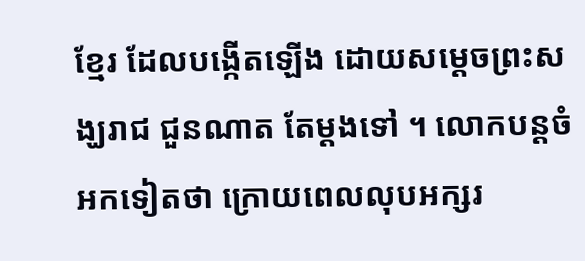ខ្មែរ ដែលបង្កើតឡើង ដោយសម្ដេចព្រះសង្ឃរាជ ជួនណាត តែម្ដងទៅ ។ លោកបន្តចំអកទៀតថា ក្រោយពេលលុបអក្សរ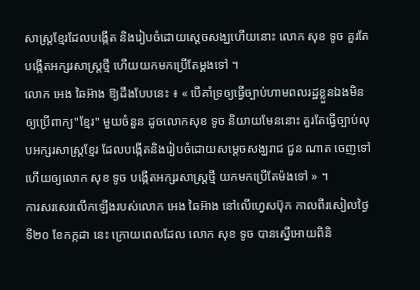សាស្រ្តខ្មែរដែលបង្កើត និងរៀបចំដោយស្ដេចសង្ឃហើយនោះ លោក សុខ ទូច គួរតែបង្កើតអក្សរសាស្រ្តថ្មី ហើយយកមកប្រើតែម្ដងទៅ ។
លោក អេង ឆៃអ៊ាង ឱ្យដឹងបែបនេះ ៖ « បើគាំទ្រឲ្យធ្វើច្បាប់ហាមពលរដ្ឋខ្លួនឯងមិនឲ្យប្រើពាក្យ"ខ្មែរ" មួយចំនួន ដូចលោកសុខ ទូច និយាយមែននោះ គួរតែធ្វើច្បាប់លុបអក្សរសាស្ត្រខ្មែរ ដែលបង្កើតនិងរៀបចំដោយសម្តេចសង្ឃរាជ ជួន ណាត ចេញទៅ ហើយឲ្យលោក សុខ ទូច បង្កើតអក្សរសាស្ត្រថ្មី យកមកប្រើតែម៉ងទៅ » ។
ការសរសេរលើកឡើងរបស់លោក អេង ឆៃអ៊ាង នៅលើហ្វេសប៊ុក កាលពីរសៀលថ្ងៃទី២០ ខែកក្កដា នេះ ក្រោយពេលដែល លោក សុខ ទូច បានស្នើអោយពិនិ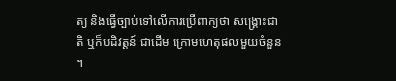ត្យ និងធ្វើច្បាប់ទៅលើការប្រើពាក្យថា សង្រ្គោះជាតិ ឬក៏បដិវត្តន៍ ជាដើម ក្រោមហេតុផលមួយចំនួន ។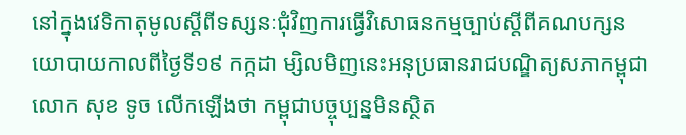នៅក្នុងវេទិកាតុមូលស្តីពីទស្សនៈជុំវិញការធ្វើវិសោធនកម្មច្បាប់ស្តីពីគណបក្សនយោបាយកាលពីថ្ងៃទី១៩ កក្កដា ម្សិលមិញនេះអនុប្រធានរាជបណ្ឌិត្យសភាកម្ពុជា លោក សុខ ទូច លើកឡើងថា កម្ពុជាបច្ចុប្បន្នមិនស្ថិត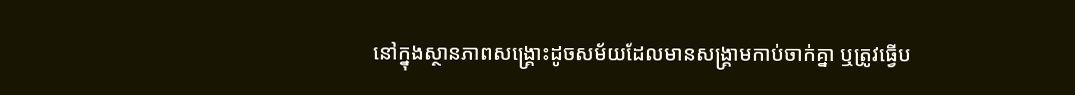នៅក្នុងស្ថានភាពសង្គ្រោះដូចសម័យដែលមានសង្រ្គាមកាប់ចាក់គ្នា ឬត្រូវធ្វើប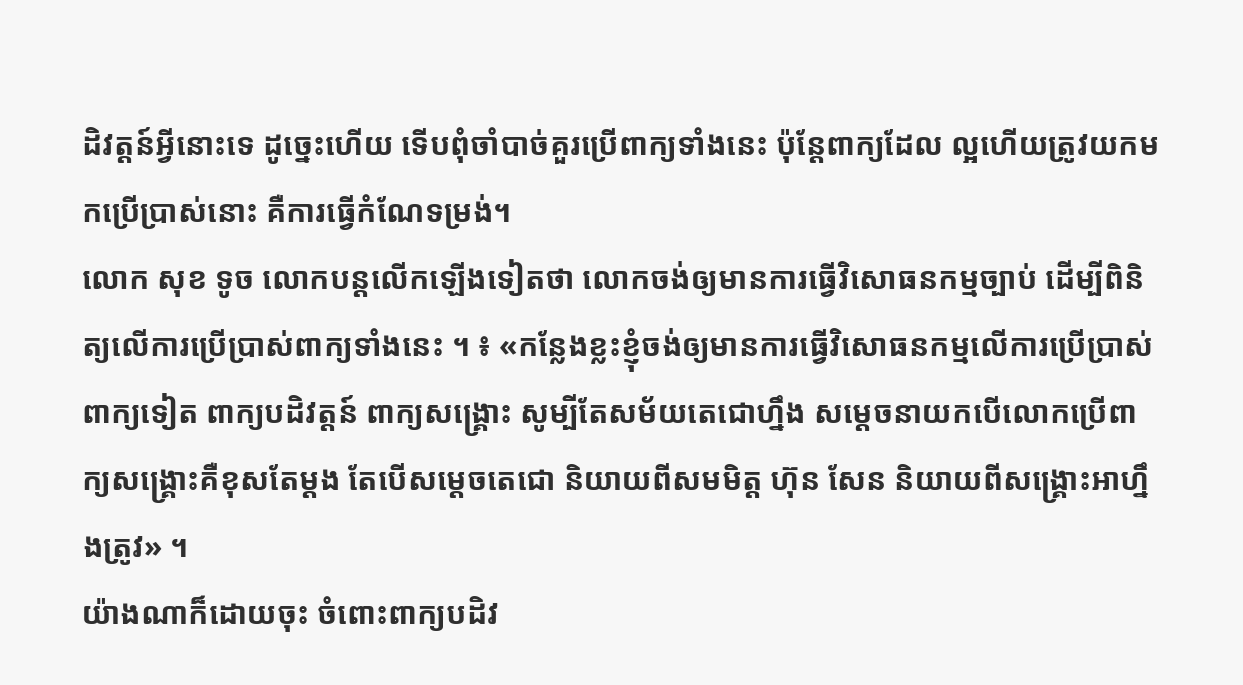ដិវត្តន៍អ្វីនោះទេ ដូច្នេះហើយ ទើបពុំចាំបាច់គួរប្រើពាក្យទាំងនេះ ប៉ុន្តែពាក្យដែល ល្អហើយត្រូវយកមកប្រើប្រាស់នោះ គឺការធ្វើកំណែទម្រង់។
លោក សុខ ទូច លោកបន្តលើកឡើងទៀតថា លោកចង់ឲ្យមានការធ្វើវិសោធនកម្មច្បាប់ ដើម្បីពិនិត្យលើការប្រើប្រាស់ពាក្យទាំងនេះ ។ ៖ «កន្លែងខ្លះខ្ញុំចង់ឲ្យមានការធ្វើវិសោធនកម្មលើការប្រើប្រាស់ពាក្យទៀត ពាក្យបដិវត្តន៍ ពាក្យសង្គ្រោះ សូម្បីតែសម័យតេជោហ្នឹង សម្តេចនាយកបើលោកប្រើពាក្យសង្គ្រោះគឺខុសតែម្តង តែបើសម្តេចតេជោ និយាយពីសមមិត្ត ហ៊ុន សែន និយាយពីសង្គ្រោះអាហ្នឹងត្រូវ» ។
យ៉ាងណាក៏ដោយចុះ ចំពោះពាក្យបដិវ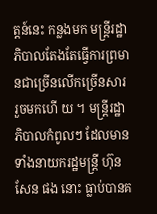ត្តន៍នេះ កន្លងមក មន្រ្តីរដ្ឋាភិបាលតែងតែធ្វើការព្រមានជាច្រើនលើកច្រើនសាររួចមកហើ យ ។ មន្រ្តីរដ្ឋាភិបាលកំពូលៗ ដែលមានទាំងនាយករដ្ឋមន្រ្តី ហ៊ុន សែន ផង នោះ ធ្លាប់បានគ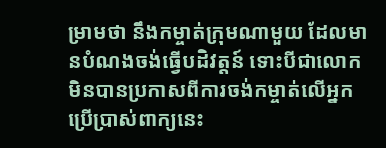ម្រាមថា នឹងកម្ចាត់ក្រុមណាមួយ ដែលមានបំណងចង់ធ្វើបដិវត្តន៍ ទោះបីជាលោកមិនបានប្រកាសពីការចង់កម្ចាត់លើអ្នកប្រើប្រាស់ពាក្យនេះ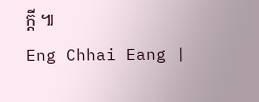ក្ដី ៕
Eng Chhai Eang |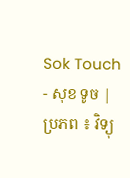Sok Touch - សុខ ទូច |
ប្រភព ៖ វិទ្យុ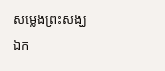សម្លេងព្រះសង្ឃឯក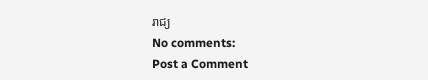រាជ្យ
No comments:
Post a Comment